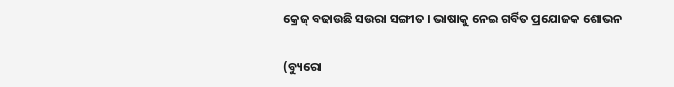କ୍ରେଜ୍ ବଢାଉଛି ସଉରା ସଙ୍ଗୀତ । ଭାଷାକୁ ନେଇ ଗର୍ବିତ ପ୍ରଯୋଜକ ଶୋଭନ

(ବ୍ୟୁରୋ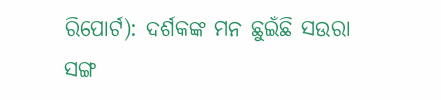ରିପୋର୍ଟ): ଦର୍ଶକଙ୍କ ମନ ଛୁଇଁଛି ସଉରା ସଙ୍ଗ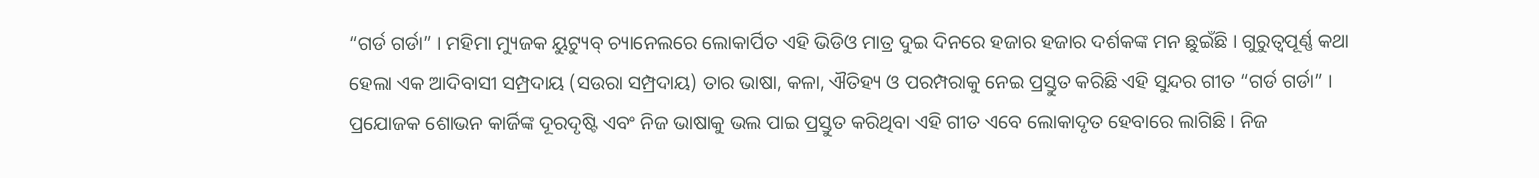“ଗର୍ଡ ଗର୍ଡା” । ମହିମା ମ୍ୟୁଜକ ୟୁଟ୍ୟୁବ୍ ଚ୍ୟାନେଲରେ ଲୋକାର୍ପିତ ଏହି ଭିଡିଓ ମାତ୍ର ଦୁଇ ଦିନରେ ହଜାର ହଜାର ଦର୍ଶକଙ୍କ ମନ ଛୁଇଁଛି । ଗୁରୁତ୍ବପୂର୍ଣ୍ଣ କଥା ହେଲା ଏକ ଆଦିବାସୀ ସମ୍ପ୍ରଦାୟ (ସଉରା ସମ୍ପ୍ରଦାୟ) ତାର ଭାଷା, କଳା, ଐତିହ୍ୟ ଓ ପରମ୍ପରାକୁ ନେଇ ପ୍ରସ୍ତୁତ କରିଛି ଏହି ସୁନ୍ଦର ଗୀତ “ଗର୍ଡ ଗର୍ଡା” । ପ୍ରଯୋଜକ ଶୋଭନ କାର୍ଜିଙ୍କ ଦୂରଦୃଷ୍ଟି ଏବଂ ନିଜ ଭାଷାକୁ ଭଲ ପାଇ ପ୍ରସ୍ତୁତ କରିଥିବା ଏହି ଗୀତ ଏବେ ଲୋକାଦୃତ ହେବାରେ ଲାଗିଛି । ନିଜ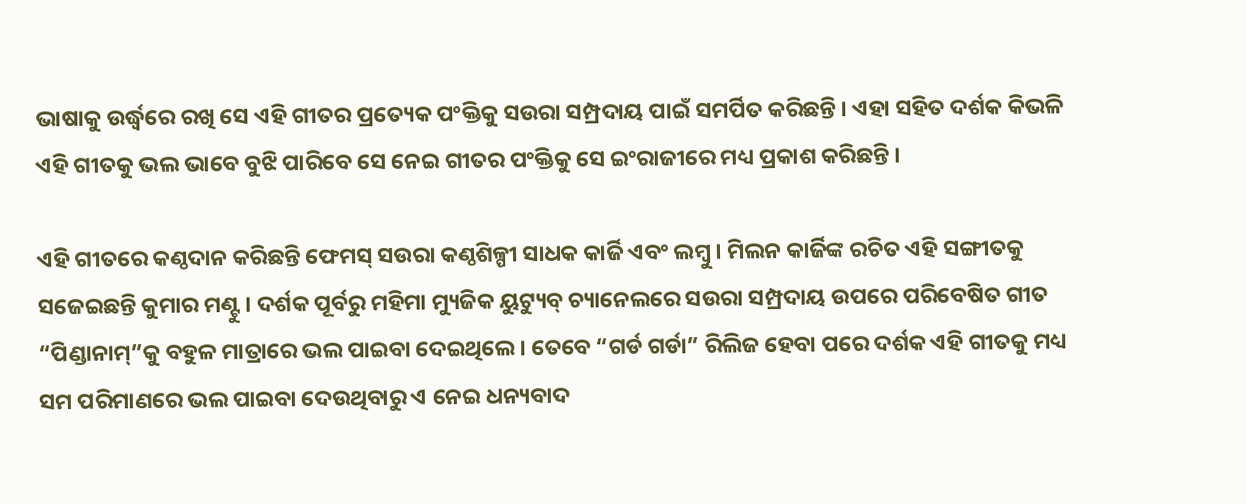ଭାଷାକୁ ଉର୍ଦ୍ଧ୍ବରେ ରଖି ସେ ଏହି ଗୀତର ପ୍ରତ୍ୟେକ ପଂକ୍ତିକୁ ସଉରା ସମ୍ପ୍ରଦାୟ ପାଇଁ ସମର୍ପିତ କରିଛନ୍ତି । ଏହା ସହିତ ଦର୍ଶକ କିଭଳି ଏହି ଗୀତକୁ ଭଲ ଭାବେ ବୁଝି ପାରିବେ ସେ ନେଇ ଗୀତର ପଂକ୍ତିକୁ ସେ ଇଂରାଜୀରେ ମଧ୍ୟ ପ୍ରକାଶ କରିଛନ୍ତି ।

ଏହି ଗୀତରେ କଣ୍ଠଦାନ କରିଛନ୍ତି ଫେମସ୍ ସଉରା କଣ୍ଠଶିଳ୍ପୀ ସାଧକ କାର୍ଜି ଏବଂ ଲମ୍ବୁ । ମିଲନ କାର୍ଜିଙ୍କ ରଚିତ ଏହି ସଙ୍ଗୀତକୁ ସଜେଇଛନ୍ତି କୁମାର ମଣ୍ଟୁ । ଦର୍ଶକ ପୂର୍ବରୁ ମହିମା ମ୍ୟୁଜିକ ୟୁଟ୍ୟୁବ୍ ଚ୍ୟାନେଲରେ ସଉରା ସମ୍ପ୍ରଦାୟ ଉପରେ ପରିବେଷିତ ଗୀତ “ପିଣ୍ଡାନାମ୍”କୁ ବହୁଳ ମାତ୍ରାରେ ଭଲ ପାଇବା ଦେଇଥିଲେ । ତେବେ “ଗର୍ଡ ଗର୍ଡା” ରିଲିଜ ହେବା ପରେ ଦର୍ଶକ ଏହି ଗୀତକୁ ମଧ୍ୟ ସମ ପରିମାଣରେ ଭଲ ପାଇବା ଦେଉଥିବାରୁ ଏ ନେଇ ଧନ୍ୟବାଦ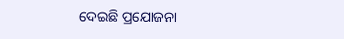ଦେଇଛି ପ୍ରଯୋଜନା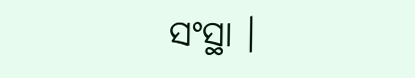ସଂସ୍ଥା ।